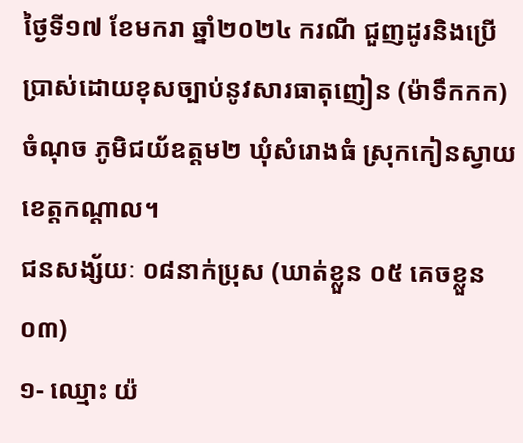ថ្ងៃទី១៧ ខែមករា ឆ្នាំ២០២៤ ករណី ជួញដូរនិងប្រើប្រាស់ដោយខុសច្បាប់នូវសារធាតុញៀន (ម៉ាទឹកកក)
ចំណុច ភូមិជយ័ឧត្តម២ ឃុំសំរោងធំ ស្រុកកៀនស្វាយ ខេត្តកណ្តាល។
ជនសង្ស័យៈ ០៨នាក់ប្រុស (ឃាត់ខ្លួន ០៥ គេចខ្លួន ០៣)
១- ឈ្មោះ យ៉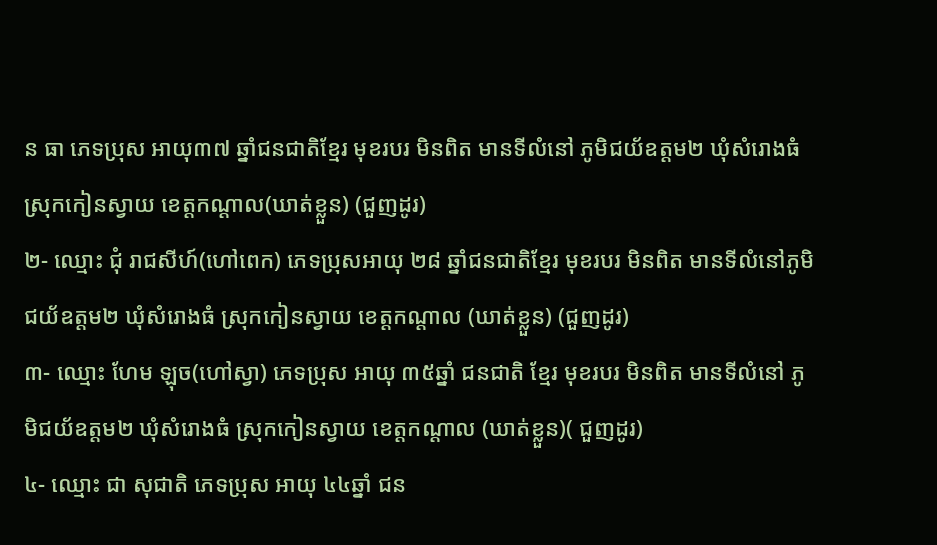ន ធា ភេទប្រុស អាយុ៣៧ ឆ្នាំជនជាតិខ្មែរ មុខរបរ មិនពិត មានទីលំនៅ ភូមិជយ័ឧត្តម២ ឃុំសំរោងធំ ស្រុកកៀនស្វាយ ខេត្តកណ្តាល(ឃាត់ខ្លួន) (ជួញដូរ)
២- ឈ្មោះ ជុំ រាជសីហ៍(ហៅពេក) ភេទប្រុសអាយុ ២៨ ឆ្នាំជនជាតិខ្មែរ មុខរបរ មិនពិត មានទីលំនៅភូមិជយ័ឧត្តម២ ឃុំសំរោងធំ ស្រុកកៀនស្វាយ ខេត្តកណ្តាល (ឃាត់ខ្លួន) (ជួញដូរ)
៣- ឈ្មោះ ហែម ឡុច(ហៅស្វា) ភេទប្រុស អាយុ ៣៥ឆ្នាំ ជនជាតិ ខ្មែរ មុខរបរ មិនពិត មានទីលំនៅ ភូមិជយ័ឧត្តម២ ឃុំសំរោងធំ ស្រុកកៀនស្វាយ ខេត្តកណ្តាល (ឃាត់ខ្លួន)( ជួញដូរ)
៤- ឈ្មោះ ជា សុជាតិ ភេទប្រុស អាយុ ៤៤ឆ្នាំ ជន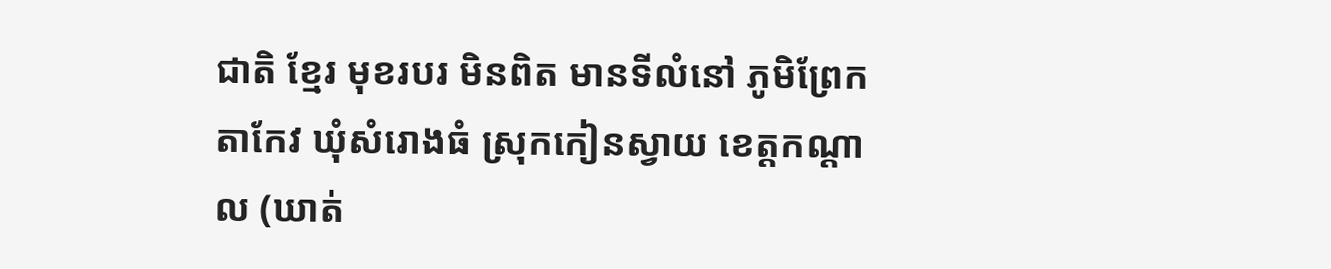ជាតិ ខ្មែរ មុខរបរ មិនពិត មានទីលំនៅ ភូមិព្រែកតាកែវ ឃុំសំរោងធំ ស្រុកកៀនស្វាយ ខេត្តកណ្តាល (ឃាត់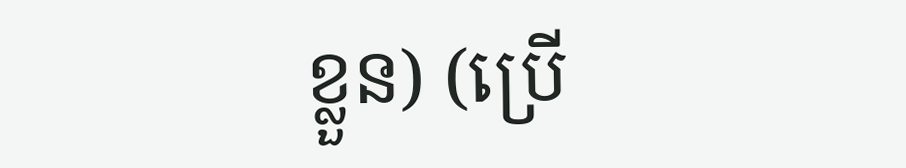ខ្លួន) (ប្រើ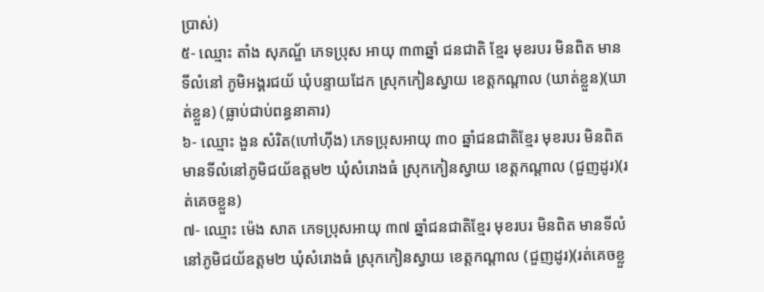ប្រាស់)
៥- ឈ្មោះ តាំង សុភណ្ឌ័ ភេទប្រុស អាយុ ៣៣ឆ្នាំ ជនជាតិ ខ្មែរ មុខរបរ មិនពិត មានទីលំនៅ ភូមិអង្គរជយ័ ឃុំបន្ទាយដែក ស្រុកកៀនស្វាយ ខេត្តកណ្តាល (ឃាត់ខ្លួន)(ឃាត់ខ្លួន) (ធ្លាប់ជាប់ពន្ធនាគារ)
៦- ឈ្មោះ ងួន សំរិត(ហៅហ៊ីង) ភេទប្រុសអាយុ ៣០ ឆ្នាំជនជាតិខ្មែរ មុខរបរ មិនពិត មានទីលំនៅភូមិជយ័ឧត្តម២ ឃុំសំរោងធំ ស្រុកកៀនស្វាយ ខេត្តកណ្តាល (ជួញដូរ)(រត់គេចខ្លួន)
៧- ឈ្មោះ ម៉េង សាត ភេទប្រុសអាយុ ៣៧ ឆ្នាំជនជាតិខ្មែរ មុខរបរ មិនពិត មានទីលំនៅភូមិជយ័ឧត្តម២ ឃុំសំរោងធំ ស្រុកកៀនស្វាយ ខេត្តកណ្តាល (ជួញដូរ)(រត់គេចខ្លួ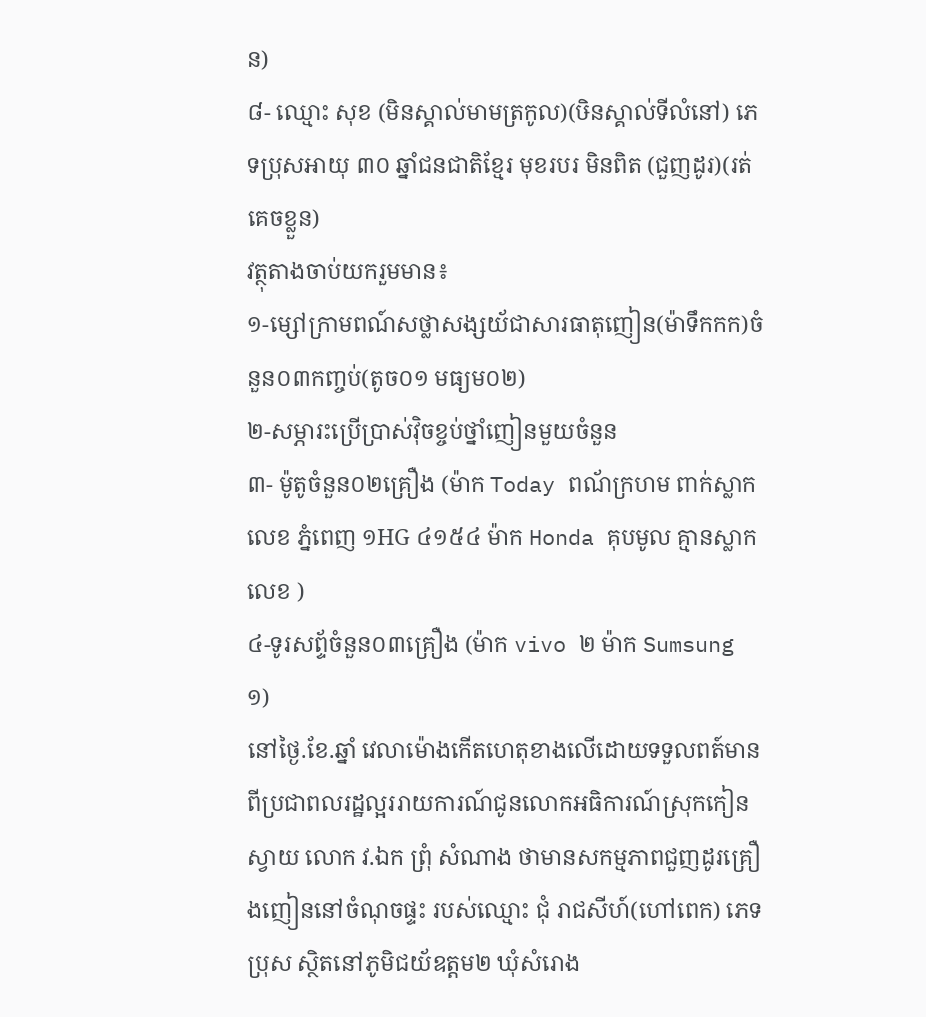ន)
៨- ឈ្មោះ សុខ (មិនស្គាល់មាមត្រកូល)(ឞិនស្គាល់ទីលំនៅ) ភេទប្រុសអាយុ ៣០ ឆ្នាំជនជាតិខ្មែរ មុខរបរ មិនពិត (ជួញដូរ)(រត់គេចខ្លួន)
វត្ថុតាងចាប់យករួមមាន៖
១-ម្សៅក្រាមពណ៍សថ្លាសង្សយ័ជាសារធាតុញៀន(ម៉ាទឹកកក)ចំនួន០៣កញ្ចប់(តូច០១ មធ្យម០២)
២-សម្ភារះប្រើប្រាស់វុិចខ្ចប់ថ្នាំញៀនមួយចំនួន
៣- ម៉ូតូចំនួន០២គ្រឿង (ម៉ាក Today ពណ័ក្រហម ពាក់ស្លាកលេខ ភ្នំពេញ ១HG ៤១៥៤ ម៉ាក Honda គុបមូល គ្មានស្លាកលេខ )
៤-ទូរសព្ទ័ចំនួន០៣គ្រឿង (ម៉ាក vivo ២ ម៉ាក Sumsung ១)
នៅថ្ងៃ.ខែ.ឆ្នាំ វេលាម៉ោងកើតហេតុខាងលើដោយទទួលពត៍មានពីប្រជាពលរដ្ឋល្អររាយការណ៍ជូនលោកអធិការណ៍ស្រុកកៀនស្វាយ លោក វ.ឯក ព្រុំ សំណាង ថាមានសកម្មភាពជួញដូរគ្រឿងញៀននៅចំណុចផ្ទះ របស់ឈ្មោះ ជុំ រាជសីហ៍(ហៅពេក) ភេទប្រុស ស្ថិតនៅភូមិជយ័ឧត្តម២ ឃុំសំរោង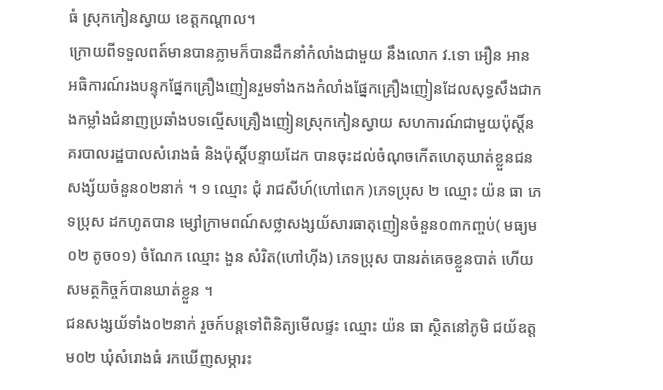ធំ ស្រុកកៀនស្វាយ ខេត្តកណ្តាល។
ក្រោយពីទទួលពត៍មានបានភ្លាមក៏បានដឹកនាំកំលាំងជាមួយ នឹងលោក វ.ទោ អឿន អាន អធិការណ៍រងបន្ទុកផ្នែកគ្រឿងញៀនរួមទាំងកងកំលាំងផ្នែកគ្រឿងញៀនដែលសុទ្ធសឹងជាកងកម្លាំងជំនាញប្រឆាំងបទល្មើសគ្រឿងញៀនស្រុកកៀនស្វាយ សហការណ៍ជាមួយប៉ុស្តិ៍នគរបាលរដ្ឋបាលសំរោងធំ និងប៉ុស្តិ៍បន្ទាយដែក បានចុះដល់ចំណុចកើតហេតុឃាត់ខ្លួនជនសង្ស័យចំនួន០២នាក់ ។ ១ ឈ្មោះ ជុំ រាជសីហ៍(ហៅពេក )ភេទប្រុស ២ ឈ្មោះ យ៉ន ធា ភេទប្រុស ដកហូតបាន ម្សៅក្រាមពណ៍សថ្លាសង្សយ័សារធាតុញៀនចំនួន០៣កញ្ចប់( មធ្យម០២ តូច០១) ចំណែក ឈ្មោះ ងួន សំរិត(ហៅហ៊ីង) ភេទប្រុស បានរត់គេចខ្លួនបាត់ ហើយសមត្ថកិច្ចក៍បានឃាត់ខ្លួន ។
ជនសង្សយ័ទាំង០២នាក់ រួចក៍បន្តទៅពិនិត្យមើលផ្ទះ ឈ្មោះ យ៉ន ធា ស្ថិតនៅភូមិ ជយ័ឧត្តម០២ ឃុំសំរោងធំ រកឃើញសម្ភារះ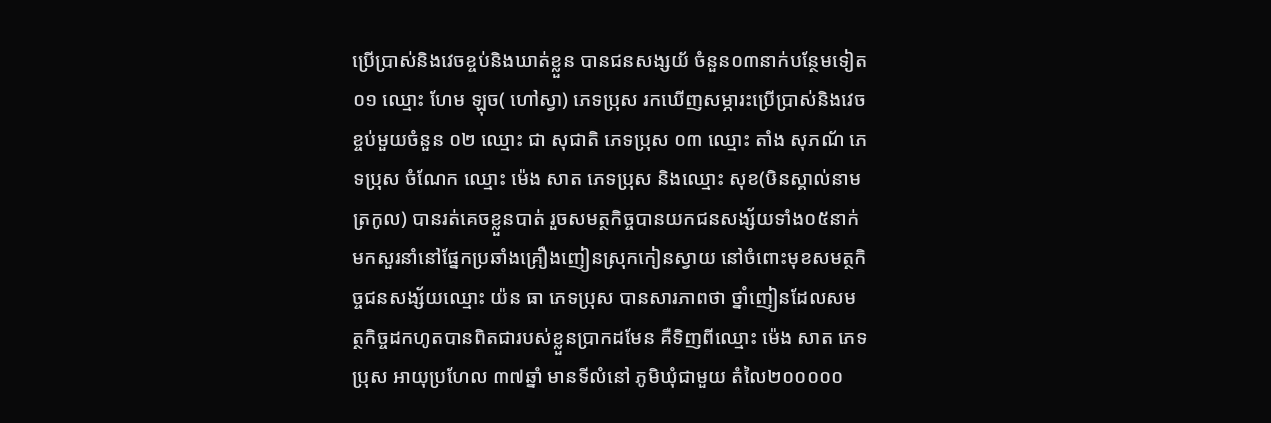ប្រើប្រាស់និងវេចខ្ចប់និងឃាត់ខ្លួន បានជនសង្សយ័ ចំនួន០៣នាក់បន្ថែមទៀត ០១ ឈ្មោះ ហែម ឡុច( ហៅស្វា) ភេទប្រុស រកឃើញសម្ភារះប្រើប្រាស់និងវេចខ្ចប់មួយចំនួន ០២ ឈ្មោះ ជា សុជាតិ ភេទប្រុស ០៣ ឈ្មោះ តាំង សុភណ័ ភេទប្រុស ចំណែក ឈ្មោះ ម៉េង សាត ភេទប្រុស និងឈ្មោះ សុខ(ឞិនស្គាល់នាមត្រកូល) បានរត់គេចខ្លួនបាត់ រួចសមត្ថកិច្ចបានយកជនសង្ស័យទាំង០៥នាក់ មកសួរនាំនៅផ្នែកប្រឆាំងគ្រឿងញៀនស្រុកកៀនស្វាយ នៅចំពោះមុខសមត្ថកិច្ចជនសង្ស័យឈ្មោះ យ៉ន ធា ភេទប្រុស បានសារភាពថា ថ្នាំញៀនដែលសមត្ថកិច្ចដកហូតបានពិតជារបស់ខ្លួនប្រាកដមែន គឺទិញពីឈ្មោះ ម៉េង សាត ភេទប្រុស អាយុប្រហែល ៣៧ឆ្នាំ មានទីលំនៅ ភូមិឃុំជាមួយ តំលៃ២០០០០០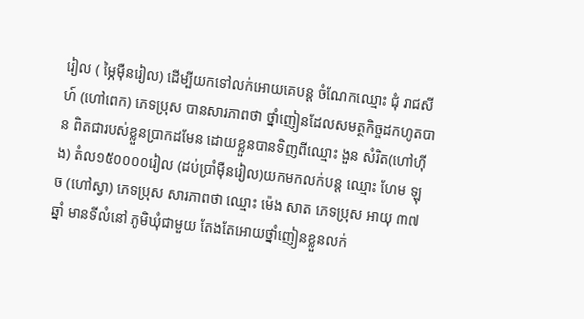រៀល ( ម្ភៃម៉ឺនរៀល) ដើម្បីយកទៅលក់អោយគេបន្ត ចំណែកឈ្មោះ ជុំ រាជសីហ៍ (ហៅពេក) ភេទប្រុស បានសារភាពថា ថ្នាំញៀនដែលសមត្ថកិច្ចដកហូតបាន ពិតជារបស់ខ្លួនប្រាកដមែន ដោយខ្លួនបានទិញពីឈ្មោះ ងួន សំរិត(ហៅហ៊ីង) តំល១៥០០០០រៀល (ដប់ប្រាំម៉ឺនរៀល)យកមកលក់បន្ត ឈ្មោះ ហែម ឡុច (ហៅស្វា) ភេទប្រុស សារភាពថា ឈ្មោះ ម៉េង សាត ភេទប្រុស អាយុ ៣៧ឆ្នាំ មានទីលំនៅ ភូមិឃុំជាមួយ តែងតែអោយថ្នាំញៀនខ្លួនលក់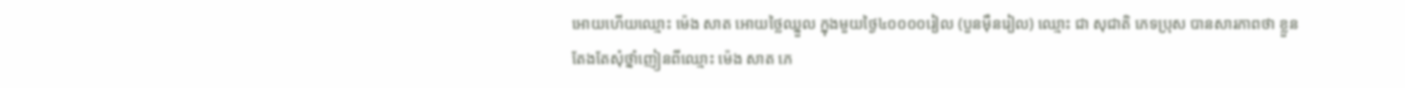អោយហើយឈ្មោះ ម៉េង សាត អោយថ្លៃឈ្នួល ក្នុងមួយថ្ងៃ៤០០០០រៀល (បួនម៉ឺនរៀល) ឈ្មោះ ជា សុជាតិ ភេទប្រុស បានសារភាពថា ខ្លួនតែងតែសុំថ្នាំញៀនពីឈ្មោះ ម៉េង សាត ភេ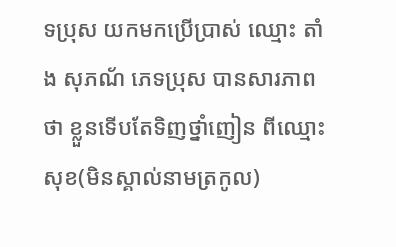ទប្រុស យកមកប្រើប្រាស់ ឈ្មោះ តាំង សុភណ័ ភេទប្រុស បានសារភាពថា ខ្លួនទើបតែទិញថ្នាំញៀន ពីឈ្មោះ សុខ(មិនស្គាល់នាមត្រកូល)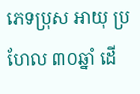ភេទប្រុស អាយុ ប្រហែល ៣០ឆ្នាំ ដើ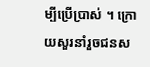ម្បីប្រើប្រាស់ ។ ក្រោយសួរនាំរួចជនស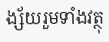ង្ស័យរួមទាំងវត្ថុ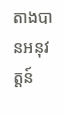តាងបានអនុវត្តន៍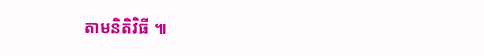តាមនិតិវិធី ៕